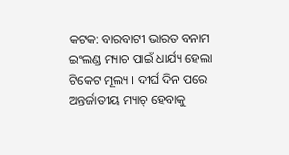କଟକ: ବାରବାଟୀ ଭାରତ ବନାମ ଇଂଲଣ୍ଡ ମ୍ୟାଚ ପାଇଁ ଧାର୍ଯ୍ୟ ହେଲା ଟିକେଟ ମୂଲ୍ୟ । ଦୀର୍ଘ ଦିନ ପରେ ଅନ୍ତର୍ଜାତୀୟ ମ୍ୟାଚ୍ ହେବାକୁ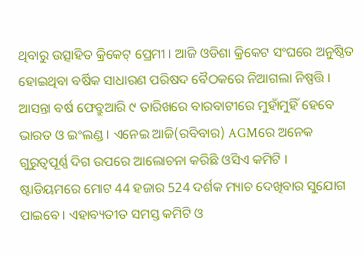ଥିବାରୁ ଉତ୍ସାହିତ କ୍ରିକେଟ୍ ପ୍ରେମୀ । ଆଜି ଓଡିଶା କ୍ରିକେଟ ସଂଘରେ ଅନୁଷ୍ଠିତ ହୋଇଥିବା ବର୍ଷିକ ସାଧାରଣ ପରିଷଦ ବୈଠକରେ ନିଆଗଲା ନିଷ୍ପତ୍ତି । ଆସନ୍ତା ବର୍ଷ ଫେବ୍ରୁଆରି ୯ ତାରିଖରେ ବାରବାଟୀରେ ମୁହାଁମୁହିଁ ହେବେ ଭାରତ ଓ ଇଂଲଣ୍ଡ । ଏନେଇ ଆଜି(ରବିବାର) AGMରେ ଅନେକ ଗୁରୁତ୍ୱପୂର୍ଣ୍ଣ ଦିଗ ଉପରେ ଆଲୋଚନା କରିଛି ଓସିଏ କମିଟି ।
ଷ୍ଟାଡିୟମରେ ମୋଟ 44 ହଜାର 524 ଦର୍ଶକ ମ୍ୟାଚ ଦେଖିବାର ସୁଯୋଗ ପାଇବେ । ଏହାବ୍ୟତୀତ ସମସ୍ତ କମିଟି ଓ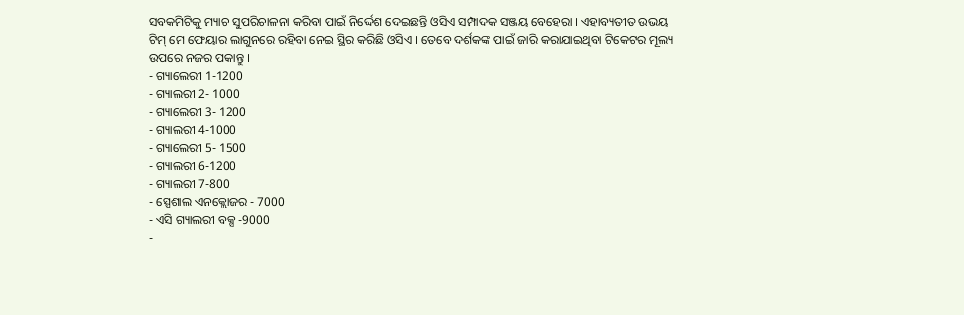ସବକମିଟିକୁ ମ୍ୟାଚ ସୁପରିଚାଳନା କରିବା ପାଇଁ ନିର୍ଦ୍ଦେଶ ଦେଇଛନ୍ତି ଓସିଏ ସମ୍ପାଦକ ସଞ୍ଜୟ ବେହେରା । ଏହାବ୍ୟତୀତ ଉଭୟ ଟିମ୍ ମେ ଫେୟାର ଲାଗୁନରେ ରହିବା ନେଇ ସ୍ଥିର କରିଛି ଓସିଏ । ତେବେ ଦର୍ଶକଙ୍କ ପାଇଁ ଜାରି କରାଯାଇଥିବା ଟିକେଟର ମୂଲ୍ୟ ଉପରେ ନଜର ପକାନ୍ତୁ ।
- ଗ୍ୟାଲେରୀ 1-1200
- ଗ୍ୟାଲରୀ 2- 1000
- ଗ୍ୟାଲେରୀ 3- 1200
- ଗ୍ୟାଲରୀ 4-1000
- ଗ୍ୟାଲେରୀ 5- 1500
- ଗ୍ୟାଲରୀ 6-1200
- ଗ୍ୟାଲରୀ 7-800
- ସ୍ପେଶାଲ ଏନକ୍ଲୋଜର - 7000
- ଏସି ଗ୍ୟାଲରୀ ବକ୍ସ -9000
-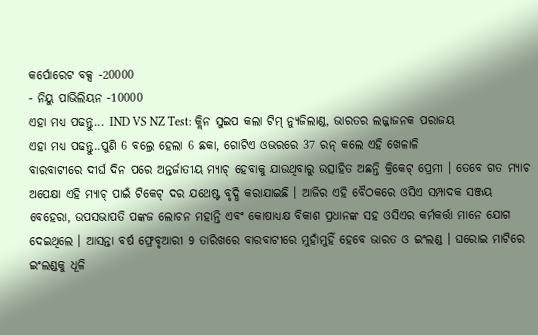କର୍ପୋରେଟ ବକ୍ସ -20000
- ନିୟୁ ପାଭିଲିୟନ -10000
ଏହା ମଧ୍ୟ ପଢନ୍ତୁ... IND VS NZ Test: କ୍ଲିନ ସୁଇପ କଲା ଟିମ୍ ନ୍ୟୁଜିଲାଣ୍ଡ, ଭାରତର ଲଜ୍ଜାଜନକ ପରାଜୟ
ଏହା ମଧ୍ୟ ପଢନ୍ତୁ..ପୁଣି 6 ବଲ୍ରେ ହେଲା 6 ଛକା, ଗୋଟିଏ ଓଭରରେ 37 ରନ୍ କଲେ ଏହି ଖେଳାଳି
ବାରବାଟୀରେ ଦୀର୍ଘ ଦିନ ପରେ ଅନ୍ତର୍ଜାତୀୟ ମ୍ୟାଚ୍ ହେବାକୁ ଯାଉଥିବାରୁ ଉତ୍ସାହିତ ଅଛନ୍ତି କ୍ରିକେଟ୍ ପ୍ରେମୀ । ତେବେ ଗତ ମ୍ୟାଚ ଅପେକ୍ଷା ଏହି ମ୍ୟାଚ୍ ପାଇଁ ଟିକେଟ୍ ଦର ଯଥେଷ୍ଟ ବୃଦ୍ଧି କରାଯାଇଛି । ଆଜିର ଏହି ବୈଠକରେ ଓସିଏ ସମ୍ପାଦକ ସଞ୍ଜୟ ବେହେରା, ଉପସଭାପତି ପଙ୍କଜ ଲୋଚନ ମହାନ୍ତି ଏବଂ କୋଷାଧ୍ୟକ୍ଷ ବିକାଶ ପ୍ରଧାନଙ୍କ ସହ ଓସିଏର କର୍ମକର୍ତ୍ତା ମାନେ ଯୋଗ ଦେଇଥିଲେ । ଆସନ୍ତା ବର୍ଷ ଫ୍ରେବୃଆରୀ 9 ତାରିଖରେ ବାରବାଟୀରେ ମୁହାଁମୁହିଁ ହେବେ ଭାରତ ଓ ଇଂଲଣ୍ଡ । ଘରୋଇ ମାଟିରେ ଇଂଲଣ୍ଡକୁ ଧୂଳି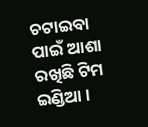ଚଟାଇବା ପାଇଁ ଆଶା ରଖିଛି ଟିମ ଇଣ୍ଡିଆ ।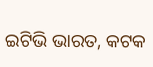ଇଟିଭି ଭାରତ, କଟକ